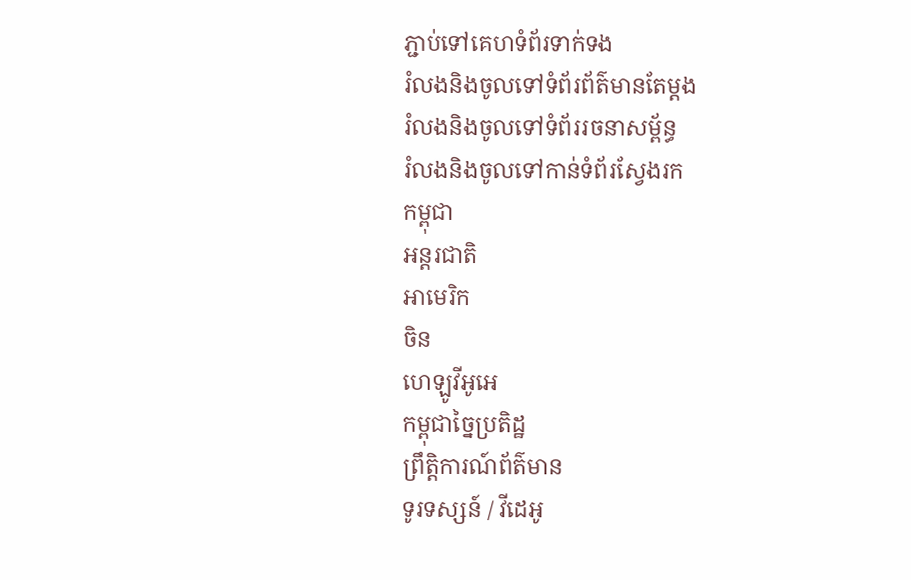ភ្ជាប់ទៅគេហទំព័រទាក់ទង
រំលងនិងចូលទៅទំព័រព័ត៌មានតែម្តង
រំលងនិងចូលទៅទំព័ររចនាសម្ព័ន្ធ
រំលងនិងចូលទៅកាន់ទំព័រស្វែងរក
កម្ពុជា
អន្តរជាតិ
អាមេរិក
ចិន
ហេឡូវីអូអេ
កម្ពុជាច្នៃប្រតិដ្ឋ
ព្រឹត្តិការណ៍ព័ត៌មាន
ទូរទស្សន៍ / វីដេអូ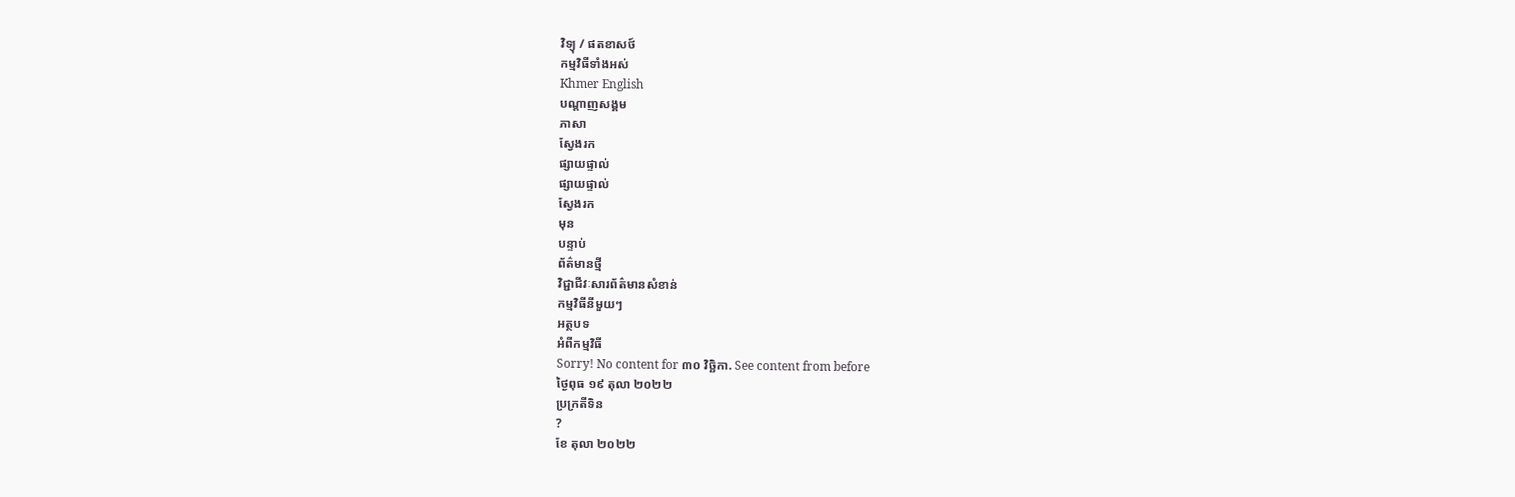វិទ្យុ / ផតខាសថ៍
កម្មវិធីទាំងអស់
Khmer English
បណ្តាញសង្គម
ភាសា
ស្វែងរក
ផ្សាយផ្ទាល់
ផ្សាយផ្ទាល់
ស្វែងរក
មុន
បន្ទាប់
ព័ត៌មានថ្មី
វិជ្ជាជីវៈសារព័ត៌មានសំខាន់
កម្មវិធីនីមួយៗ
អត្ថបទ
អំពីកម្មវិធី
Sorry! No content for ៣០ វិច្ឆិកា. See content from before
ថ្ងៃពុធ ១៩ តុលា ២០២២
ប្រក្រតីទិន
?
ខែ តុលា ២០២២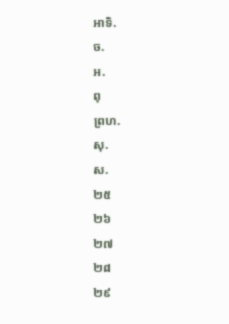អាទិ.
ច.
អ.
ពុ
ព្រហ.
សុ.
ស.
២៥
២៦
២៧
២៨
២៩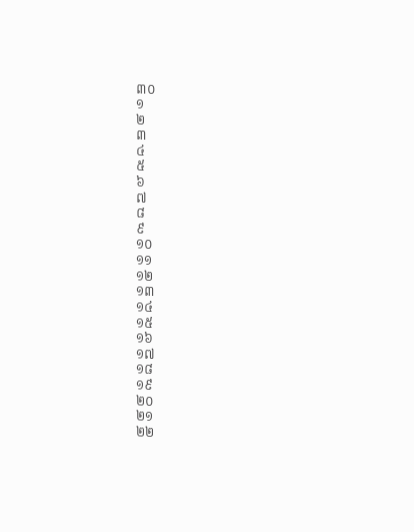៣០
១
២
៣
៤
៥
៦
៧
៨
៩
១០
១១
១២
១៣
១៤
១៥
១៦
១៧
១៨
១៩
២០
២១
២២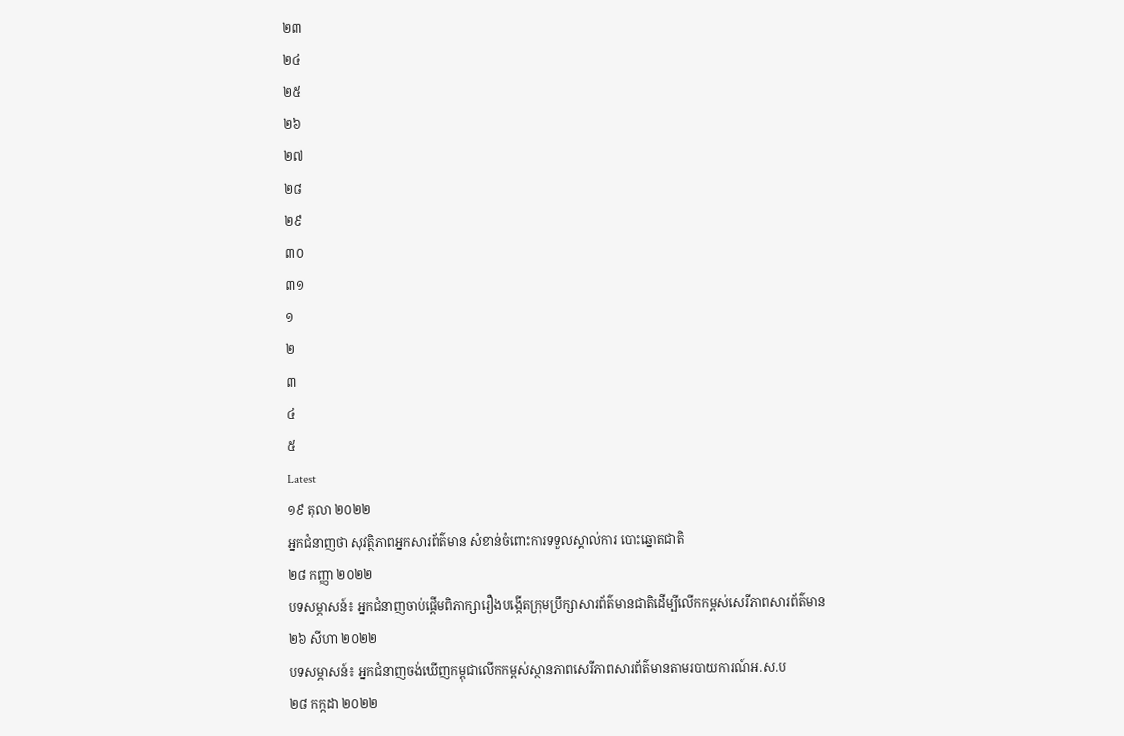២៣
២៤
២៥
២៦
២៧
២៨
២៩
៣០
៣១
១
២
៣
៤
៥
Latest
១៩ តុលា ២០២២
អ្នកជំនាញថា សុវត្ថិភាពអ្នកសារព័ត៌មាន សំខាន់ចំពោះការទទួលស្គាល់ការ បោះឆ្នោតជាតិ
២៨ កញ្ញា ២០២២
បទសម្ភាសន៍៖ អ្នកជំនាញចាប់ផ្តើមពិភាក្សារឿងបង្កើតក្រុមប្រឹក្សាសារព័ត៌មានជាតិដើម្បីលើកកម្ពស់សេរីភាពសារព័ត៌មាន
២៦ សីហា ២០២២
បទសម្ភាសន៍៖ អ្នកជំនាញចង់ឃើញកម្ពុជាលើកកម្ពស់ស្ថានភាពសេរីភាពសារព័ត៌មានតាមរបាយការណ៍អ.ស.ប
២៨ កក្កដា ២០២២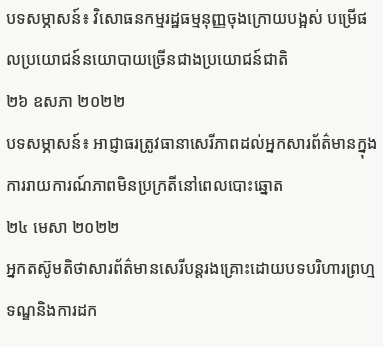បទសម្ភាសន៍៖ វិសោធនកម្មរដ្ឋធម្មនុញ្ញចុងក្រោយបង្អស់ បម្រើផលប្រយោជន៍នយោបាយច្រើនជាងប្រយោជន៍ជាតិ
២៦ ឧសភា ២០២២
បទសម្ភាសន៍៖ អាជ្ញាធរត្រូវធានាសេរីភាពដល់អ្នកសារព័ត៌មានក្នុងការរាយការណ៍ភាពមិនប្រក្រតីនៅពេលបោះឆ្នោត
២៤ មេសា ២០២២
អ្នកតស៊ូមតិថាសារព័ត៌មានសេរីបន្តរងគ្រោះដោយបទបរិហារព្រហ្មទណ្ឌនិងការដក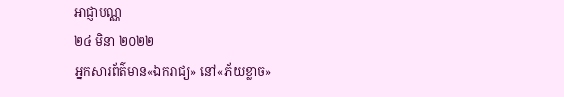អាជ្ញាបណ្ណ
២៤ មិនា ២០២២
អ្នកសារព័ត៌មាន«ឯករាជ្យ» នៅ«ភ័យខ្លាច»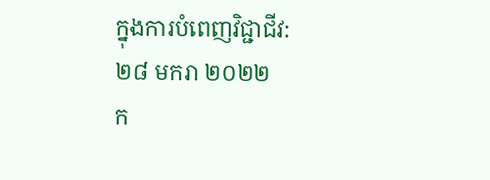ក្នុងការបំពេញវិជ្ជាជីវ:
២៨ មករា ២០២២
ក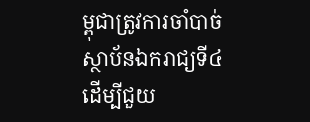ម្ពុជាត្រូវការចាំបាច់ស្ថាប័នឯករាជ្យទី៤ ដើម្បីជួយ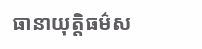ធានាយុត្តិធម៌ស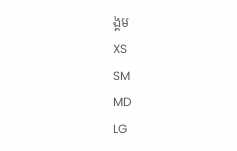ង្គម
XS
SM
MD
LG